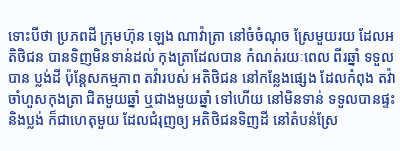ទោះបីថា ប្រភពដី ក្រុមហ៊ុន ឡេង ណាវ៉ាត្រា នៅចំចំណុច ស្រែមួយរយ ដែលអតិថិជន បានទិញមិនទាន់ដល់ កុងត្រាដែលបាន កំណត់រយៈពេល ពីរឆ្នាំ ទទួលបាន ប្លង់ដី ប៉ុន្តែសកម្មភាព តវ៉ារបស់ អតិថិជន នៅកន្លែងផ្សេង ដែលកំពុង តវ៉ាចាំហួសកុងត្រា ជិតមួយឆ្នាំ ឬជាងមួយឆ្នាំ ទៅហើយ នៅមិនទាន់ ទទួលបានផ្ទះ និងប្លង់ ក៏ជាហេតុមួយ ដែលជំរុញឲ្យ អតិថិជនទិញដី នៅតំបន់ស្រែ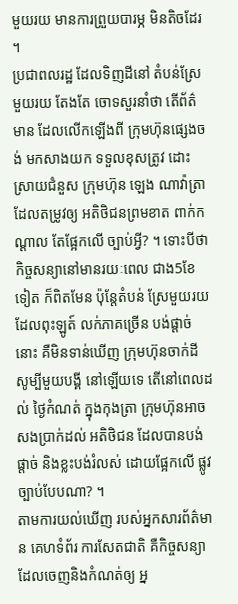មួយរយ មានការព្រួយបារម្ភ មិនតិចដែរ ។
ប្រជាពលរដ្ឋ ដែលទិញដីនៅ តំបន់ស្រែមួយរយ តែងតែ ចោទសួរនាំថា តើព័ត៌មាន ដែលលើកឡើងពី ក្រុមហ៊ុនផ្សេងចង់ មកសាងយក ទទួលខុសត្រូវ ដោះស្រាយជំនួស ក្រុមហ៊ុន ឡេង ណាវ៉ាត្រា ដែលតម្រូវឲ្យ អតិថិជនព្រមខាត ពាក់កណ្ដាល តែផ្អែកលើ ច្បាប់អ្វី? ។ ទោះបីថា កិច្ចសន្យានៅមានរយៈពេល ជាង5ខែទៀត ក៏ពិតមែន ប៉ុន្តែតំបន់ ស្រែមួយរយ ដែលពុះឡូត៍ លក់ភាគច្រើន បង់ផ្ដាច់នោះ គឺមិនទាន់ឃើញ ក្រុមហ៊ុនចាក់ដី សូម្បីមួយបង្គី នៅឡើយទេ តើនៅពេលដល់ ថ្ងៃកំណត់ ក្នុងកុងត្រា ក្រុមហ៊ុនអាច សងប្រាក់ដល់ អតិថិជន ដែលបានបង់ផ្ដាច់ និងខ្លះបង់រំលស់ ដោយផ្អែកលើ ផ្លូវច្បាប់បែបណា? ។
តាមការយល់ឃើញ របស់អ្នកសារព័ត៌មាន គេហទំព័រ ការសែតជាតិ គឺកិច្ចសន្យា ដែលចេញនិងកំណត់ឲ្យ អ្ន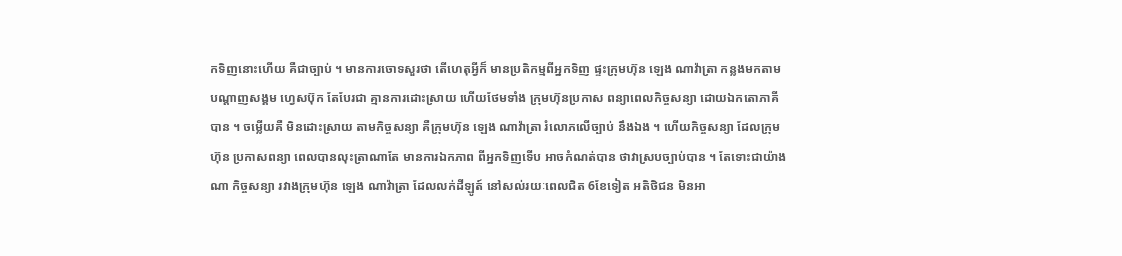កទិញនោះហើយ គឺជាច្បាប់ ។ មានការចោទសួរថា តើហេតុអ្វីក៏ មានប្រតិកម្មពីអ្នកទិញ ផ្ទះក្រុមហ៊ុន ឡេង ណាវ៉ាត្រា កន្លងមកតាម បណ្ដាញសង្គម ហ្វេសប៊ុក តែបែរជា គ្មានការដោះស្រាយ ហើយថែមទាំង ក្រុមហ៊ុនប្រកាស ពន្យាពេលកិច្ចសន្យា ដោយឯកតោភាគី បាន ។ ចម្លើយគឺ មិនដោះស្រាយ តាមកិច្ចសន្យា គឺក្រុមហ៊ុន ឡេង ណាវ៉ាត្រា រំលោភលើច្បាប់ នឹងឯង ។ ហើយកិច្ចសន្យា ដែលក្រុមហ៊ុន ប្រកាសពន្យា ពេលបានលុះត្រាណាតែ មានការឯកភាព ពីអ្នកទិញទើប អាចកំណត់បាន ថាវាស្របច្បាប់បាន ។ តែទោះជាយ៉ាងណា កិច្ចសន្យា រវាងក្រុមហ៊ុន ឡេង ណាវ៉ាត្រា ដែលលក់ដីឡូត៍ នៅសល់រយៈពេលជិត 6ខែទៀត អតិថិជន មិនអា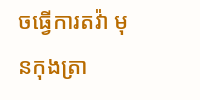ចធ្វើការតវ៉ា មុនកុងត្រា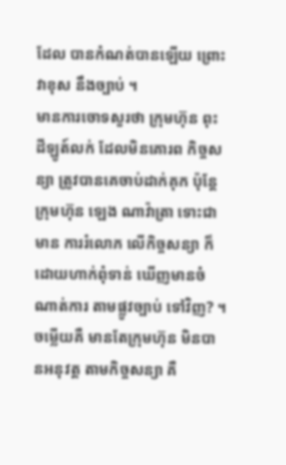ដែល បានកំណត់បានឡើយ ព្រោះវាខុស នឹងច្បាប់ ។
មានការចោទសួរថា ក្រុមហ៊ុន ពុះដីឡូត៍លក់ ដែលមិនគោរព កិច្ចសន្យា ត្រូវបានគេចាប់ដាក់គុក ប៉ុន្តែក្រុមហ៊ុន ឡេង ណាវ៉ាត្រា ទោះជាមាន ការរំលោភ លើកិច្ចសន្យា ក៏ដោយហាក់ពុំទាន់ ឃើញមានចំណាត់ការ តាមផ្លូវច្បាប់ ទៅវិញ? ។ ចម្លើយគឺ មានតែក្រុមហ៊ុន មិនបានអនុវត្ត តាមកិច្ចសន្យា គឺ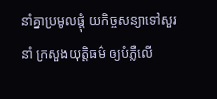នាំគ្នាប្រមូលផ្ដុំ យកិច្ចសន្យាទៅសួរនាំ ក្រសួងយុត្តិធម៌ ឲ្យបំភ្លឺលើ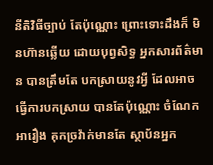នីតិវិធីច្បាប់ តែប៉ុណ្ណោះ ព្រោះទោះដឹងក៏ មិនហ៊ានឆ្លើយ ដោយបុព្វសិទ្ធ អ្នកសារព័ត៌មាន បានត្រឹមតែ បកស្រាយនូវអ្វី ដែលអាចធ្វើការបកស្រាយ បានតែប៉ុណ្ណោះ ចំណែកអារឿង គុកច្រវ៉ាក់មានតែ ស្ថាប័នអ្នក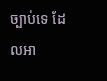ច្បាប់ទេ ដែលអា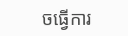ចធ្វើការ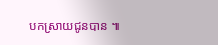បកស្រាយជូនបាន ៕